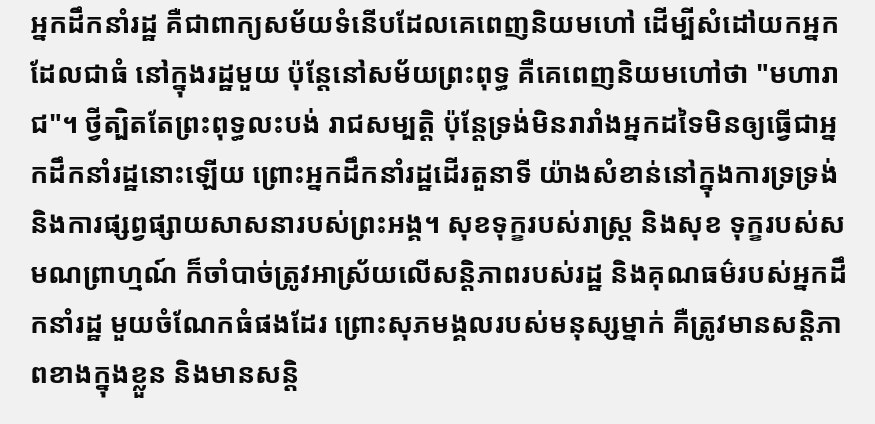អ្នកដឹកនាំរដ្ឋ គឺជាពាក្យសម័យទំនើបដែលគេពេញនិយមហៅ ដើម្បីសំដៅយកអ្នកដែលជាធំ នៅក្នុងរដ្ឋមួយ ប៉ុន្តែនៅសម័យព្រះពុទ្ធ គឺគេពេញនិយមហៅថា "មហារាជ"។ ថ្វីត្បិតតែព្រះពុទ្ធលះបង់ រាជសម្បត្តិ ប៉ុន្តែទ្រង់មិនរារាំងអ្នកដទៃមិនឲ្យធ្វើជាអ្នកដឹកនាំរដ្ឋនោះឡើយ ព្រោះអ្នកដឹកនាំរដ្ឋដើរតួនាទី យ៉ាងសំខាន់នៅក្នុងការទ្រទ្រង់ និងការផ្សព្វផ្សាយសាសនារបស់ព្រះអង្គ។ សុខទុក្ខរបស់រាស្រ្ត និងសុខ ទុក្ខរបស់សមណព្រាហ្មណ៍ ក៏ចាំបាច់ត្រូវអាស្រ័យលើសន្តិភាពរបស់រដ្ឋ និងគុណធម៌របស់អ្នកដឹកនាំរដ្ឋ មួយចំណែកធំផងដែរ ព្រោះសុភមង្គលរបស់មនុស្សម្នាក់ គឺត្រូវមានសន្តិភាពខាងក្នុងខ្លួន និងមានសន្តិ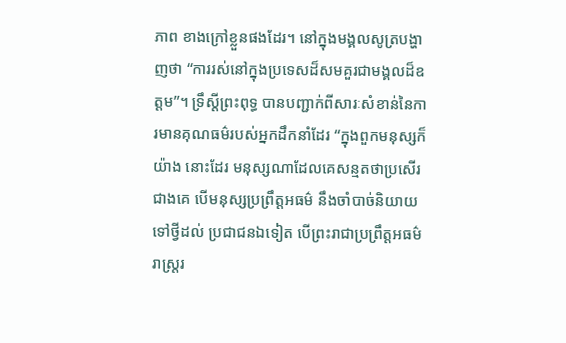ភាព ខាងក្រៅខ្លួនផងដែរ។ នៅក្នុងមង្គលសូត្របង្ហាញថា “ការរស់នៅក្នុងប្រទេសដ៏សមគួរជាមង្គលដ៏ឧត្តម”។ ទ្រឹស្តីព្រះពុទ្ធ បានបញ្ជាក់ពីសារៈសំខាន់នៃការមានគុណធម៌របស់អ្នកដឹកនាំដែរ “ក្នុងពួកមនុស្សក៏យ៉ាង នោះដែរ មនុស្សណាដែលគេសន្មតថាប្រសើរជាងគេ បើមនុស្សប្រព្រឹត្តអធម៌ នឹងចាំបាច់និយាយទៅថ្វីដល់ ប្រជាជនឯទៀត បើព្រះរាជាប្រព្រឹត្តអធម៌ រាស្រ្តរ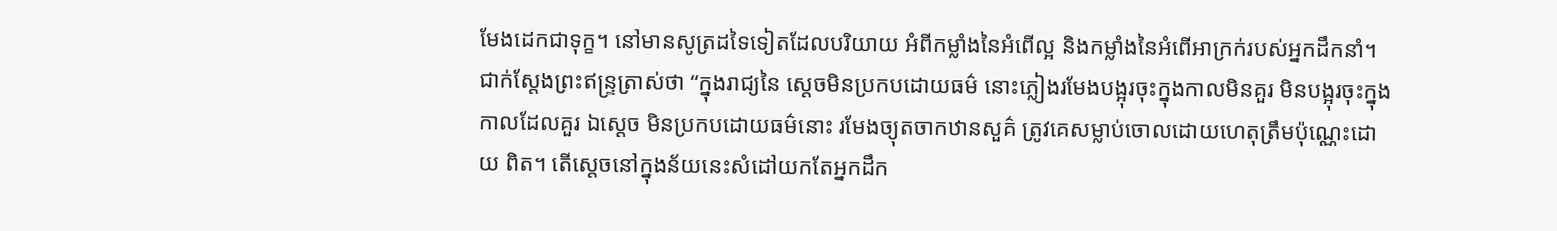មែងដេកជាទុក្ខ។ នៅមានសូត្រដទៃទៀតដែលបរិយាយ អំពីកម្លាំងនៃអំពើល្អ និងកម្លាំងនៃអំពើអាក្រក់របស់អ្នកដឹកនាំ។ ជាក់ស្តែងព្រះឥន្រ្ទត្រាស់ថា “ក្នុងរាជ្យនៃ ស្តេចមិនប្រកបដោយធម៌ នោះភ្លៀងរមែងបង្អុរចុះក្នុងកាលមិនគួរ មិនបង្អុរចុះក្នុងកាលដែលគួរ ឯស្តេច មិនប្រកបដោយធម៌នោះ រមែងច្យុតចាកឋានសួគ៌ ត្រូវគេសម្លាប់ចោលដោយហេតុត្រឹមប៉ុណ្ណេះដោយ ពិត។ តើស្តេចនៅក្នុងន័យនេះសំដៅយកតែអ្នកដឹក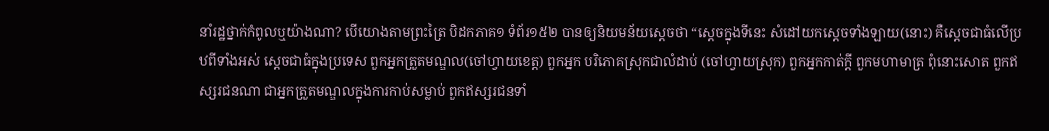នាំរដ្ឋថ្នាក់កំពូលឬយ៉ាងណា? បើយោងតាមព្រះត្រៃ បិដកភាគ១ ទំព័រ១៥២ បានឲ្យនិយមន័យស្តេចថា “ស្តេចក្នុងទីនេះ សំដៅយកស្តេចទាំងឡាយ(នោះ) គឺស្តេចជាធំលើប្រឋពីទាំងអស់ ស្តេចជាធំក្នុងប្រទេស ពួកអ្នកត្រួតមណ្ឌល(ចៅហ្វាយខេត្ត) ពួកអ្នក បរិភោគស្រុកជាលំដាប់ (ចៅហ្វាយស្រុក) ពួកអ្នកកាត់ក្តី ពួកមហាមាត្រ ពុំនោះសោត ពួកឥស្សរជនណា ជាអ្នកត្រួតមណ្ឌលក្នុងការកាប់សម្លាប់ ពួកឥស្សរជនទាំ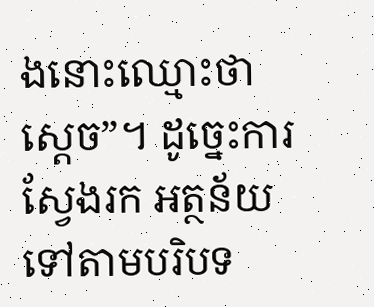ងនោះឈ្មោះថា ស្តេច”។ ដូច្នេះការស្វែងរក អត្ថន័យ ទៅតាមបរិបទ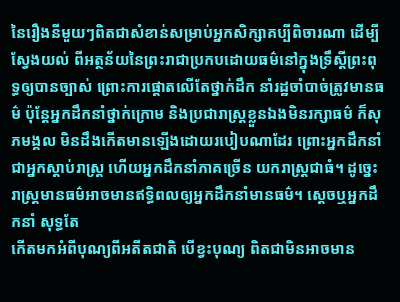នៃរឿងនីមួយៗពិតជាសំខាន់សម្រាប់អ្នកសិក្សាគប្បីពិចារណា ដើម្បីស្វែងយល់ ពីអត្ថន័យនៃព្រះរាជាប្រកបដោយធម៌នៅក្នុងទ្រឹស្តីព្រះពុទ្ធឲ្យបានច្បាស់ ព្រោះការផ្តោតលើតែថ្នាក់ដឹក នាំរដ្ឋចាំបាច់ត្រូវមានធម៌ ប៉ុន្តែអ្នកដឹកនាំថ្នាក់ក្រោម និងប្រជារាស្រ្តខ្លួនឯងមិនរក្សាធម៌ ក៏សុភមង្គល មិនដឹងកើតមានឡើងដោយរបៀបណាដែរ ព្រោះអ្នកដឹកនាំជាអ្នកស្តាប់រាស្រ្ត ហើយអ្នកដឹកនាំភាគច្រើន យករាស្រ្តជាធំ។ ដូច្នេះរាស្រ្តមានធម៌អាចមានឥទ្ធិពលឲ្យអ្នកដឹកនាំមានធម៌។ ស្តេចឬអ្នកដឹកនាំ សុទ្ធតែ
កើតមកអំពីបុណ្យពីអតីតជាតិ បើខ្វះបុណ្យ ពិតជាមិនអាចមាន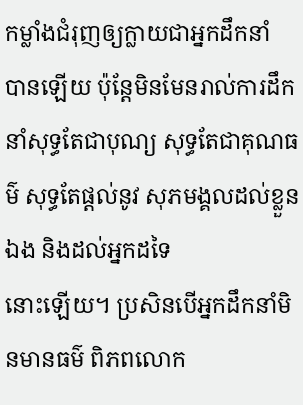កម្លាំងជំរុញឲ្យក្លាយជាអ្នកដឹកនាំ
បានឡើយ ប៉ុន្តែមិនមែនរាល់ការដឹកនាំសុទ្ធតែជាបុណ្យ សុទ្ធតែជាគុណធម៌ សុទ្ធតែផ្តល់នូវ សុភមង្គលដល់ខ្លួនឯង និងដល់អ្នកដទៃ
នោះឡើយ។ ប្រសិនបើអ្នកដឹកនាំមិនមានធម៌ ពិភពលោក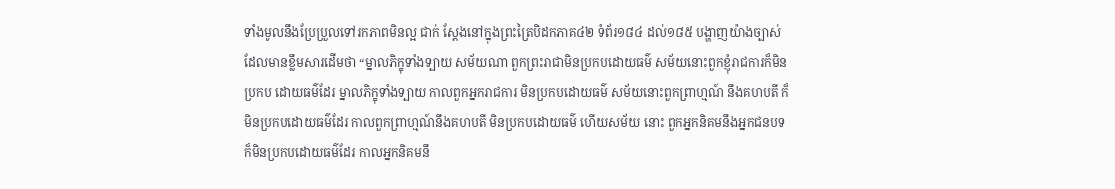ទាំងមូលនឹងប្រែប្រួលទៅរកភាពមិនល្អ ជាក់ ស្តែងនៅក្នុងព្រះត្រៃបិដកភាគ៤២ ទំព័រ១៨៤ ដល់១៨៥ បង្ហាញយ៉ាងច្បាស់ដែលមានខ្លឹមសារដើមថា “ម្នាលភិក្ខុទាំងទ្បាយ សម័យណា ពួកព្រះរាជាមិនប្រកបដោយធម៌ សម័យនោះពួកខ្ញុំរាជការក៏មិនប្រកប ដោយធម៌ដែរ ម្នាលភិក្ខុទាំងទ្បាយ កាលពួកអ្នករាជការ មិនប្រកបដោយធម៌ សម័យនោះពួកព្រាហ្មណ៍ នឹងគហបតី ក៏មិនប្រកបដោយធម៌ដែរ កាលពួកព្រាហ្មណ៍នឹងគហបតី មិនប្រកបដោយធម៌ ហើយសម័យ នោះ ពួកអ្នកនិគមនឹងអ្នកជនបទ ក៏មិនប្រកបដោយធម៌ដែរ កាលអ្នកនិគមនឹ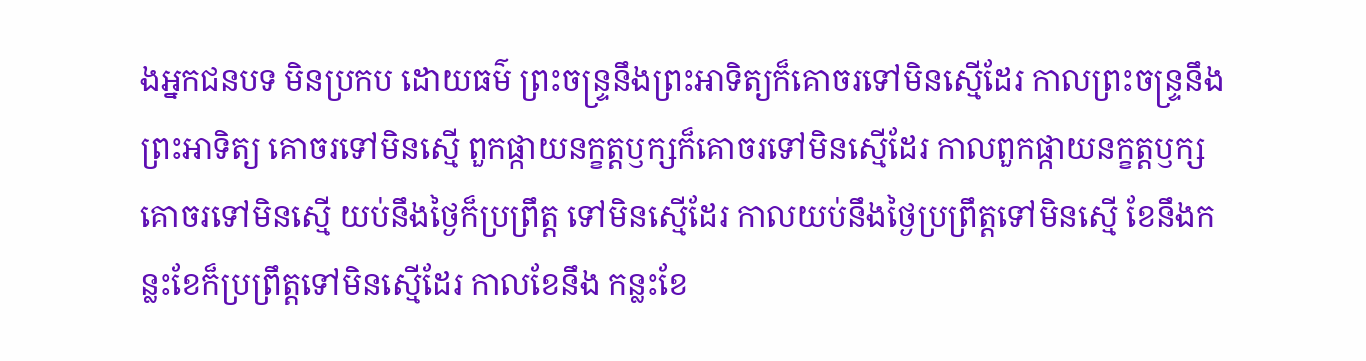ងអ្នកជនបទ មិនប្រកប ដោយធម៌ ព្រះចន្រ្ទនឹងព្រះអាទិត្យក៏គោចរទៅមិនស្មើដែរ កាលព្រះចន្រ្ទនឹងព្រះអាទិត្យ គោចរទៅមិនស្មើ ពួកផ្កាយនក្ខត្តឫក្សក៏គោចរទៅមិនស្មើដែរ កាលពួកផ្កាយនក្ខត្តឫក្សគោចរទៅមិនស្មើ យប់នឹងថ្ងៃក៏ប្រព្រឹត្ត ទៅមិនស្មើដែរ កាលយប់នឹងថ្ងៃប្រព្រឹត្តទៅមិនស្មើ ខែនឹងកន្លះខែក៏ប្រព្រឹត្តទៅមិនស្មើដែរ កាលខែនឹង កន្លះខែ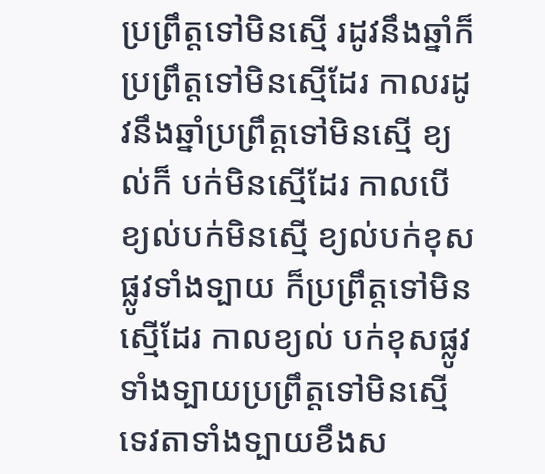ប្រព្រឹត្តទៅមិនស្មើ រដូវនឹងឆ្នាំក៏ប្រព្រឹត្តទៅមិនស្មើដែរ កាលរដូវនឹងឆ្នាំប្រព្រឹត្តទៅមិនស្មើ ខ្យល់ក៏ បក់មិនស្មើដែរ កាលបើខ្យល់បក់មិនស្មើ ខ្យល់បក់ខុសផ្លូវទាំងទ្បាយ ក៏ប្រព្រឹត្តទៅមិនស្មើដែរ កាលខ្យល់ បក់ខុសផ្លូវទាំងទ្បាយប្រព្រឹត្តទៅមិនស្មើ ទេវតាទាំងទ្បាយខឹងស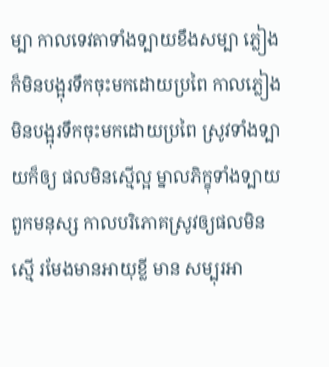ម្បា កាលទេវតាទាំងទ្បាយខឹងសម្បា ភ្លៀងក៏មិនបង្អុរទឹកចុះមកដោយប្រពៃ កាលភ្លៀងមិនបង្អុរទឹកចុះមកដោយប្រពៃ ស្រូវទាំងទ្បាយក៏ឲ្យ ផលមិនស្មើល្អ ម្នាលភិក្ខុទាំងទ្បាយ ពួកមនុស្ស កាលបរិភោគស្រូវឲ្យផលមិនស្មើ រមែងមានអាយុខ្លី មាន សម្បុរអា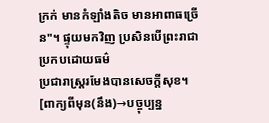ក្រក់ មានកំឡាំងតិច មានអាពាធច្រើន"។ ផ្ទុយមកវិញ ប្រសិនបើព្រះរាជាប្រកបដោយធម៌
ប្រជារាស្រ្តរមែងបានសេចក្តីសុខ។ [ពាក្យពីមុន(នឹង)→បច្ចុប្បន្ន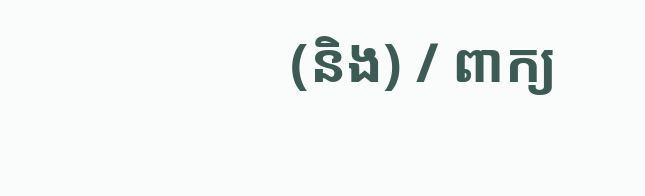(និង) / ពាក្យ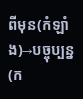ពីមុន(កំឡាំង)→បច្ចុប្បន្ន(ក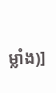ម្លាំង)]